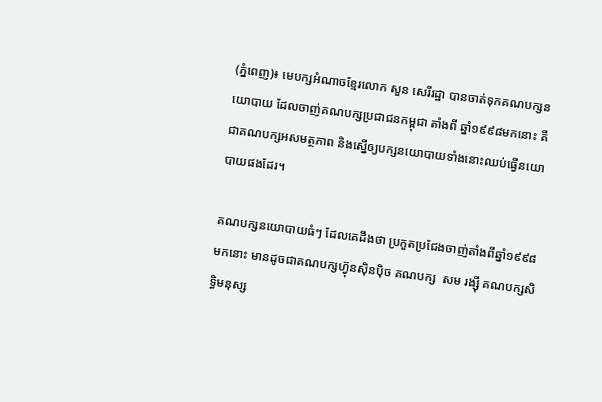(ភ្នំពេញ)៖ មេបក្សអំណាចខ្មែរលោក សួន សេរីរដ្ឋា បានចាត់ទុកគណបក្សនយោបាយ ដែលចាញ់គណបក្សប្រជាជនកម្ពុជា តាំងពី ឆ្នាំ១៩៩៨មកនោះ គឺជាគណបក្សអសមត្ថភាព និងស្នើឲ្យបក្សនយោបាយទាំងនោះឈប់ធ្វើនយោបាយផងដែរ។

គណបក្សនយោបាយធំៗ ដែលគេដឹងថា ប្រកួតប្រជែងចាញ់តាំងពីឆ្នាំ១៩៩៨មកនោះ មានដូចជាគណបក្សហ៊្វុនស៊ិនប៉ិច គណបក្ស  សម រង្ស៊ី គណបក្សសិទ្ធិមនុស្ស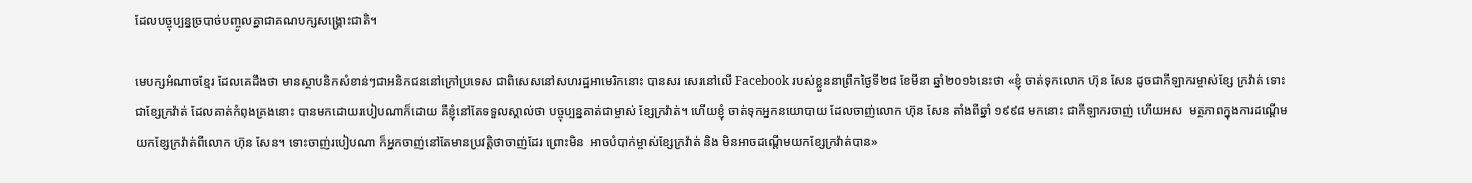ដែលបច្ចុប្បន្នច្របាច់បញ្ចូលគ្នាជាគណបក្សសង្រ្គោះជាតិ។

មេបក្សអំណាចខ្មែរ ដែលគេដឹងថា មានស្ថាបនិកសំខាន់ៗជាអនិកជននៅក្រៅប្រទេស ជាពិសេសនៅសហរដ្ឋអាមេរិកនោះ បានសរ សេរនៅលើ Facebook របស់ខ្លួននាព្រឹកថ្ងៃទី២៨ ខែមីនា ឆ្នាំ២០១៦នេះថា «ខ្ញុំ ចាត់ទុកលោក ហ៊ុន សែន ដូចជាកីឡាករម្ចាស់ខ្សែ ក្រវ៉ាត់ ទោះជាខ្សែក្រវ៉ាត់ ដែលគាត់កំពុងគ្រងនោះ បានមកដោយរបៀបណាក៏ដោយ គឺខ្ញុំនៅតែទទួលស្គាល់ថា បច្ចុប្បន្នគាត់ជាម្ចាស់ ខ្សែក្រវ៉ាត់។ ហើយខ្ញុំ ចាត់ទុកអ្នកនយោបាយ ដែលចាញ់លោក ហ៊ុន សែន តាំងពីឆ្នាំ ១៩៩៨ មកនោះ ជាកីឡាករចាញ់ ហើយអស  មត្ថភាពក្នុងការដណ្តើមយកខ្សែក្រវ៉ាត់ពីលោក ហ៊ុន សែន។ ទោះចាញ់របៀបណា ក៏អ្នកចាញ់នៅតែមានប្រវត្តិថាចាញ់ដែរ ព្រោះមិន  អាចបំបាក់ម្ចាស់ខ្សែក្រវ៉ាត់ និង មិនអាចដណ្តើមយកខ្សែក្រវ៉ាត់បាន»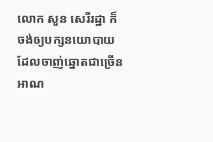លោក សួន សេរីរដ្ឋា ក៏ចង់ឲ្យបក្សនយោបាយ ដែលចាញ់ឆ្នោតជាច្រើនអាណ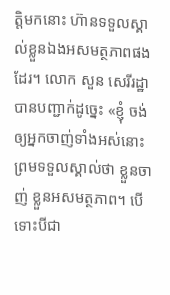ត្តិមកនោះ ហ៊ានទទួលស្គាល់ខ្លួនឯងអសមត្ថភាពផង ដែរ។ លោក សួន សេរីរដ្ឋា បានបញ្ជាក់ដូច្នេះ «ខ្ញុំ ចង់ឲ្យអ្នកចាញ់ទាំងអស់នោះព្រមទទួលស្គាល់ថា ខ្លួនចាញ់ ខ្លួនអសមត្ថភាព។ បើ ទោះបីជា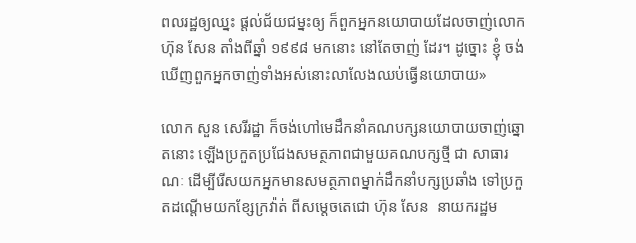ពលរដ្ឋឲ្យឈ្នះ ផ្តល់ជ័យជម្នះឲ្យ ក៏ពួកអ្នកនយោបាយដែលចាញ់លោក ហ៊ុន សែន តាំងពីឆ្នាំ ១៩៩៨ មកនោះ នៅតែចាញ់ ដែរ។ ដូច្នោះ ខ្ញុំ ចង់ឃើញពួកអ្នកចាញ់ទាំងអស់នោះលាលែងឈប់ធ្វើនយោបាយ»

លោក សួន សេរីរដ្ឋា ក៏ចង់ហៅមេដឹកនាំគណបក្សនយោបាយចាញ់ឆ្នោតនោះ ឡើងប្រកួតប្រជែងសមត្ថភាពជាមួយគណបក្សថ្មី ជា សាធារណៈ ដើម្បីរើសយកអ្នកមានសមត្ថភាពម្នាក់ដឹកនាំបក្សប្រឆាំង ទៅប្រកួតដណ្តើមយកខ្សែក្រវ៉ាត់ ពីសម្តេចតេជោ ហ៊ុន សែន  នាយករដ្ឋម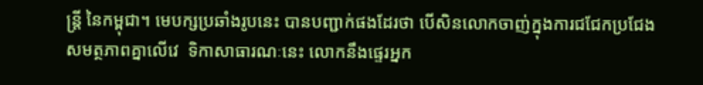ន្រ្តី នៃកម្ពុជា។ មេបក្សប្រឆាំងរូបនេះ បានបញ្ជាក់ផងដែរថា បើសិនលោកចាញ់ក្នុងការជជែកប្រជែងសមត្ថភាពគ្នាលើវេ  ទិកាសាធារណៈនេះ លោកនឹងផ្ទេរអ្នក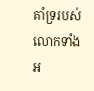គាំទ្ររបស់លោកទាំងអ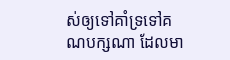ស់ឲ្យទៅគាំទ្រទៅគណបក្សណា ដែលមា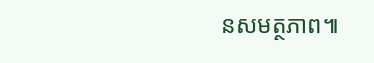នសមត្ថភាព៕